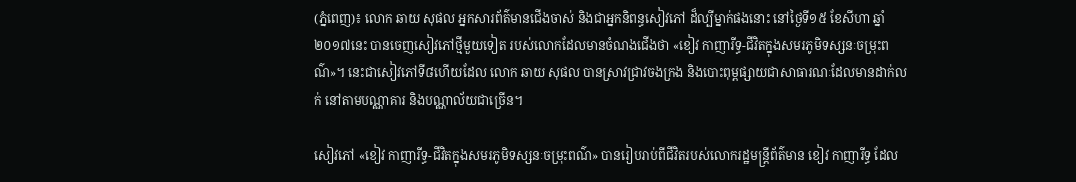(ភ្នំពេញ)៖ លោក ឆាយ សុផល អ្នកសារព័ត៌មានជើងចាស់ និងជាអ្នកនិពន្ធសៀវភៅ ដ៏ល្បីម្នាក់ផងនោះ នៅថ្ងៃទី១៥ ខែសីហា ឆ្នាំ២០១៧នេះ បានចេញសៀវភៅថ្មីមួយទៀត របស់លោកដែលមានចំណងជើងថា «ខៀវ កាញារីទ្ធ-ជីវិតក្នុងសមរភូមិទស្សនៈចម្រុះពណ៌»។ នេះជាសៀវភៅទី៨ហើយដែល លោក ឆាយ សុផល បានស្រាវជ្រាវចងក្រង និងបោះពុម្ពផ្សាយជាសាធារណៈដែលមានដាក់លក់ នៅតាមបណ្ណាគារ និងបណ្ណាល័យជាច្រើន។

សៀវភៅ «ខៀវ កាញារីទ្ធ-ជីវិតក្នុងសមរភូមិទស្សនៈចម្រុះពណ៌» បានរៀបរាប់ពីជីវិតរបស់លោករដ្ឋមន្រ្តីព័ត៌មាន ខៀវ កាញារីទ្ធ ដែល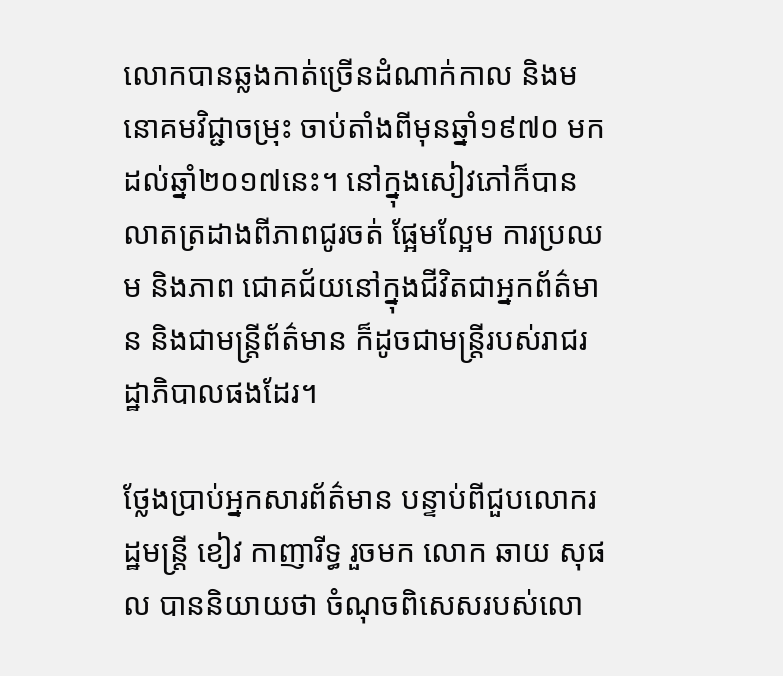លោកបានឆ្លងកាត់ច្រើនដំណាក់កាល និងមនោគមវិជ្ជាចម្រុះ ចាប់តាំងពីមុនឆ្នាំ១៩៧០ មកដល់ឆ្នាំ២០១៧នេះ។ នៅក្នុងសៀវភៅក៏បានលាតត្រដាងពីភាពជូរចត់ ផ្អែមល្អែម ការប្រឈម និងភាព ជោគជ័យនៅក្នុងជីវិតជាអ្នកព័ត៌មាន និងជាមន្រ្តីព័ត៌មាន ក៏ដូចជាមន្រ្តីរបស់រាជរដ្ឋាភិបាលផងដែរ។

ថ្លែងប្រាប់អ្នកសារព័ត៌មាន បន្ទាប់ពីជួបលោករដ្ឋមន្រ្តី ខៀវ កាញារីទ្ធ រួចមក លោក ឆាយ សុផល បាននិយាយថា ចំណុចពិសេសរបស់លោ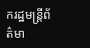ករដ្ឋមន្រ្តីព័ត៌មា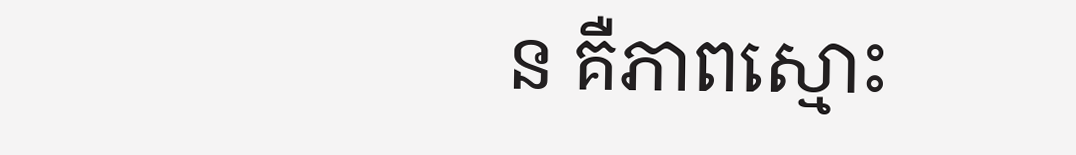ន គឺភាពស្មោះ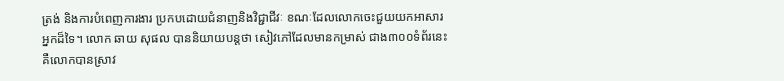ត្រង់ និងការបំពេញការងារ ប្រកបដោយជំនាញនិងវិជ្ជាជីវៈ ខណៈដែលលោកចេះជួយយកអាសារអ្នកដ៏ទៃ។ លោក ឆាយ សុផល បាននិយាយបន្តថា សៀវភៅដែលមានកម្រាស់ ជាង៣០០ទំព័រនេះ គឺលោកបានស្រាវ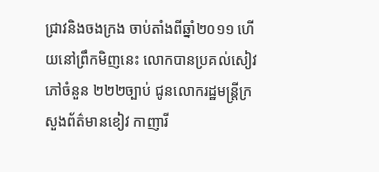ជ្រាវនិងចងក្រង ចាប់តាំងពីឆ្នាំ២០១១ ហើយនៅព្រឹកមិញនេះ លោកបានប្រគល់សៀវភៅចំនួន ២២២ច្បាប់ ជូនលោករដ្ឋមន្រ្តីក្រសួងព័ត៌មានខៀវ កាញារី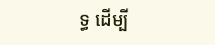ទ្ធ ដើម្បី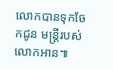លោកបានទុកចែកជូន មន្រ្តីរបស់លោកអាន៕